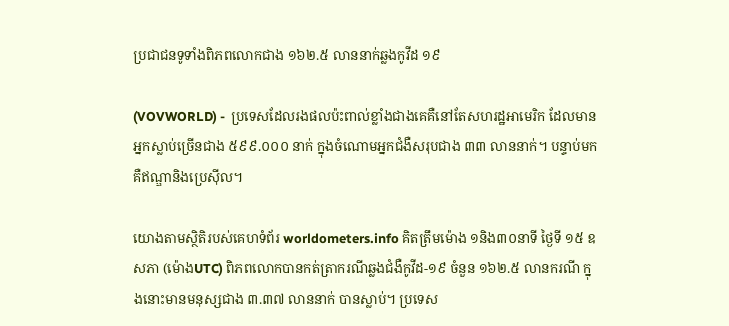ប្រជាជនទូទាំងពិភពលោកជាង ១៦២.៥ លាននាក់ឆ្លងកូវីដ ១៩

(VOVWORLD) -  ប្រទេសដែលរងផលប៉ះពាល់ខ្លាំងជាងគេគឺនៅតែសហរដ្ឋអាមេរិក ដែលមានអ្នកស្លាប់ច្រើនជាង ៥៩៩.០០០ នាក់ ក្នុងចំណោមអ្នកជំងឺសរុបជាង ៣៣ លាននាក់។ បន្ទាប់មកគឺឥណ្ឌានិងប្រេស៊ីល។

យោងតាមស្ថិតិរបស់គេហទំព័រ worldometers.info គិតត្រឹមម៉ោង ១និង៣០នាទី ថ្ងៃទី ១៥ ឧសភា (ម៉ោងUTC) ពិភពលោកបានកត់ត្រាករណីឆ្លងជំងឺកូវីដ-១៩ ចំនួន ១៦២.៥ លានករណី ក្នុងនោះមានមនុស្សជាង ៣.៣៧ លាននាក់ បានស្លាប់។ ប្រទេស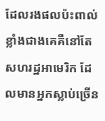ដែលរងផលប៉ះពាល់ខ្លាំងជាងគេគឺនៅតែសហរដ្ឋអាមេរិក ដែលមានអ្នកស្លាប់ច្រើន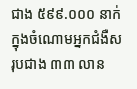ជាង ៥៩៩.០០០ នាក់ ក្នុងចំណោមអ្នកជំងឺសរុបជាង ៣៣ លាន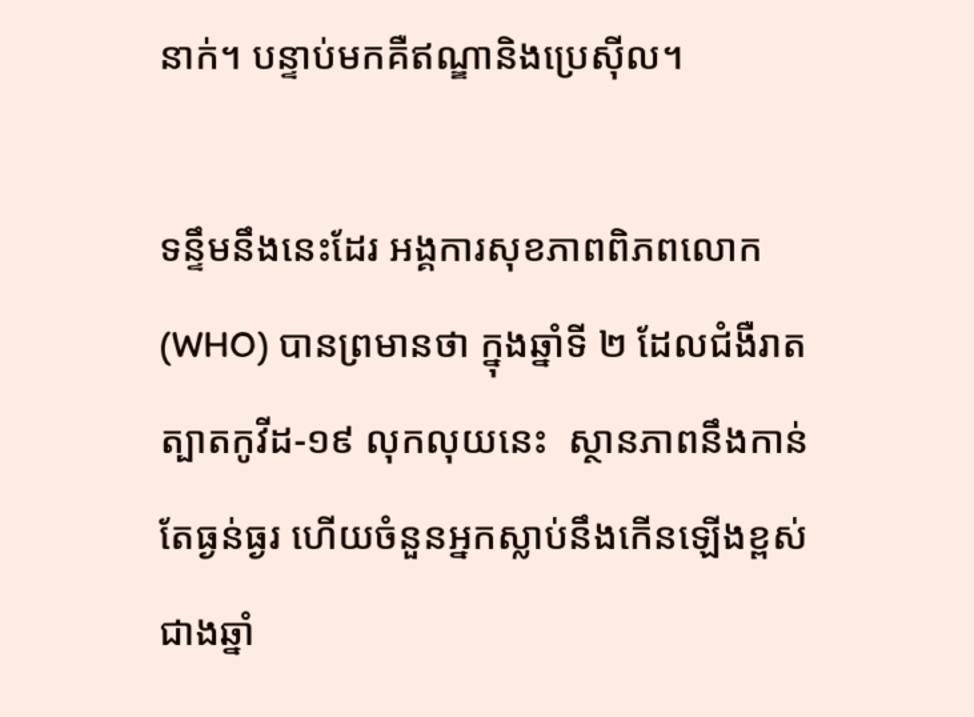នាក់។ បន្ទាប់មកគឺឥណ្ឌានិងប្រេស៊ីល។

ទន្ទឹមនឹងនេះដែរ អង្គការសុខភាពពិភពលោក (WHO) បានព្រមានថា ក្នុងឆ្នាំទី ២ ដែលជំងឺរាតត្បាតកូវីដ-១៩ លុកលុយនេះ  ស្ថានភាពនឹងកាន់តែធ្ងន់ធ្ងរ ហើយចំនួនអ្នកស្លាប់នឹងកើនឡើងខ្ពស់ជាងឆ្នាំ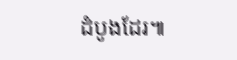ដំបូងដែរ៕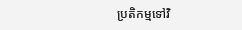ប្រតិកម្មទៅវិ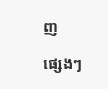ញ

ផ្សេងៗ